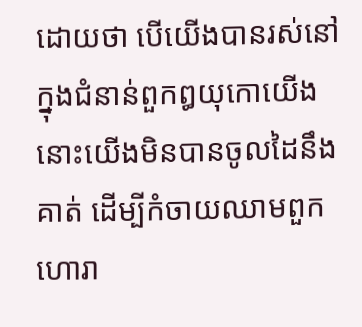ដោយថា បើយើងបានរស់នៅក្នុងជំនាន់ពួកឰយុកោយើង នោះយើងមិនបានចូលដៃនឹងគាត់ ដើម្បីកំចាយឈាមពួកហោរា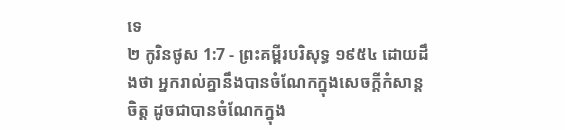ទេ
២ កូរិនថូស 1:7 - ព្រះគម្ពីរបរិសុទ្ធ ១៩៥៤ ដោយដឹងថា អ្នករាល់គ្នានឹងបានចំណែកក្នុងសេចក្ដីកំសាន្តចិត្ត ដូចជាបានចំណែកក្នុង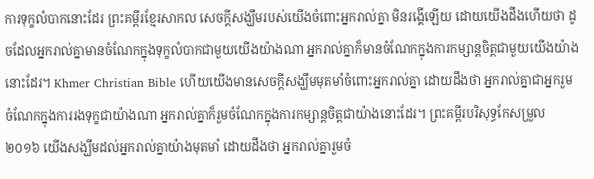ការទុក្ខលំបាកនោះដែរ ព្រះគម្ពីរខ្មែរសាកល សេចក្ដីសង្ឃឹមរបស់យើងចំពោះអ្នករាល់គ្នា មិនរង្គើឡើយ ដោយយើងដឹងហើយថា ដូចដែលអ្នករាល់គ្នាមានចំណែកក្នុងទុក្ខលំបាកជាមួយយើងយ៉ាងណា អ្នករាល់គ្នាក៏មានចំណែកក្នុងការកម្សាន្តចិត្តជាមួយយើងយ៉ាងនោះដែរ។ Khmer Christian Bible ហើយយើងមានសេចក្ដីសង្ឃឹមមុតមាំចំពោះអ្នករាល់គ្នា ដោយដឹងថា អ្នករាល់គ្នាជាអ្នករួមចំណែកក្នុងការរងទុក្ខជាយ៉ាងណា អ្នករាល់គ្នាក៏រួមចំណែកក្នុងការកម្សាន្ដចិត្ដជាយ៉ាងនោះដែរ។ ព្រះគម្ពីរបរិសុទ្ធកែសម្រួល ២០១៦ យើងសង្ឃឹមដល់អ្នករាល់គ្នាយ៉ាងមុតមាំ ដោយដឹងថា អ្នករាល់គ្នារួមចំ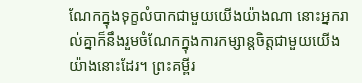ណែកក្នុងទុក្ខលំបាកជាមួយយើងយ៉ាងណា នោះអ្នករាល់គ្នាក៏នឹងរួមចំណែកក្នុងការកម្សាន្តចិត្តជាមួយយើងយ៉ាងនោះដែរ។ ព្រះគម្ពីរ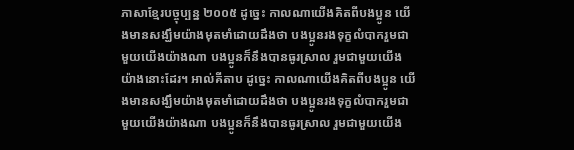ភាសាខ្មែរបច្ចុប្បន្ន ២០០៥ ដូច្នេះ កាលណាយើងគិតពីបងប្អូន យើងមានសង្ឃឹមយ៉ាងមុតមាំដោយដឹងថា បងប្អូនរងទុក្ខលំបាករួមជាមួយយើងយ៉ាងណា បងប្អូនក៏នឹងបានធូរស្រាល រួមជាមួយយើងយ៉ាងនោះដែរ។ អាល់គីតាប ដូច្នេះ កាលណាយើងគិតពីបងប្អូន យើងមានសង្ឃឹមយ៉ាងមុតមាំដោយដឹងថា បងប្អូនរងទុក្ខលំបាករួមជាមួយយើងយ៉ាងណា បងប្អូនក៏នឹងបានធូរស្រាល រួមជាមួយយើង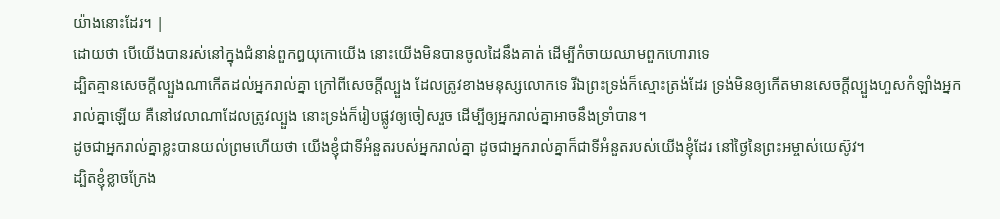យ៉ាងនោះដែរ។ |
ដោយថា បើយើងបានរស់នៅក្នុងជំនាន់ពួកឰយុកោយើង នោះយើងមិនបានចូលដៃនឹងគាត់ ដើម្បីកំចាយឈាមពួកហោរាទេ
ដ្បិតគ្មានសេចក្ដីល្បួងណាកើតដល់អ្នករាល់គ្នា ក្រៅពីសេចក្ដីល្បួង ដែលត្រូវខាងមនុស្សលោកទេ រីឯព្រះទ្រង់ក៏ស្មោះត្រង់ដែរ ទ្រង់មិនឲ្យកើតមានសេចក្ដីល្បួងហួសកំឡាំងអ្នករាល់គ្នាឡើយ គឺនៅវេលាណាដែលត្រូវល្បួង នោះទ្រង់ក៏រៀបផ្លូវឲ្យចៀសរួច ដើម្បីឲ្យអ្នករាល់គ្នាអាចនឹងទ្រាំបាន។
ដូចជាអ្នករាល់គ្នាខ្លះបានយល់ព្រមហើយថា យើងខ្ញុំជាទីអំនួតរបស់អ្នករាល់គ្នា ដូចជាអ្នករាល់គ្នាក៏ជាទីអំនួតរបស់យើងខ្ញុំដែរ នៅថ្ងៃនៃព្រះអម្ចាស់យេស៊ូវ។
ដ្បិតខ្ញុំខ្លាចក្រែង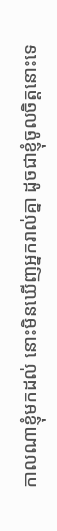កាលណាខ្ញុំមកដល់ នោះមិនឃើញអ្នករាល់គ្នា ដូចជាខ្ញុំចូលចិត្តនោះទេ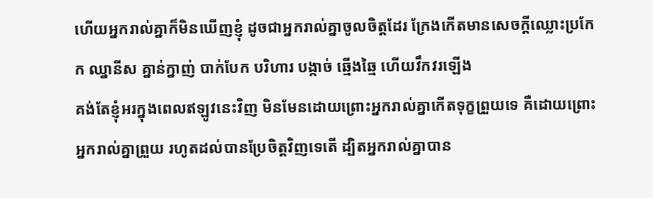ហើយអ្នករាល់គ្នាក៏មិនឃើញខ្ញុំ ដូចជាអ្នករាល់គ្នាចូលចិត្តដែរ ក្រែងកើតមានសេចក្ដីឈ្លោះប្រកែក ឈ្នានីស គ្នាន់ក្នាញ់ បាក់បែក បរិហារ បង្កាច់ ឆ្មើងឆ្មៃ ហើយវឹកវរឡើង
គង់តែខ្ញុំអរក្នុងពេលឥឡូវនេះវិញ មិនមែនដោយព្រោះអ្នករាល់គ្នាកើតទុក្ខព្រួយទេ គឺដោយព្រោះអ្នករាល់គ្នាព្រួយ រហូតដល់បានប្រែចិត្តវិញទេតើ ដ្បិតអ្នករាល់គ្នាបាន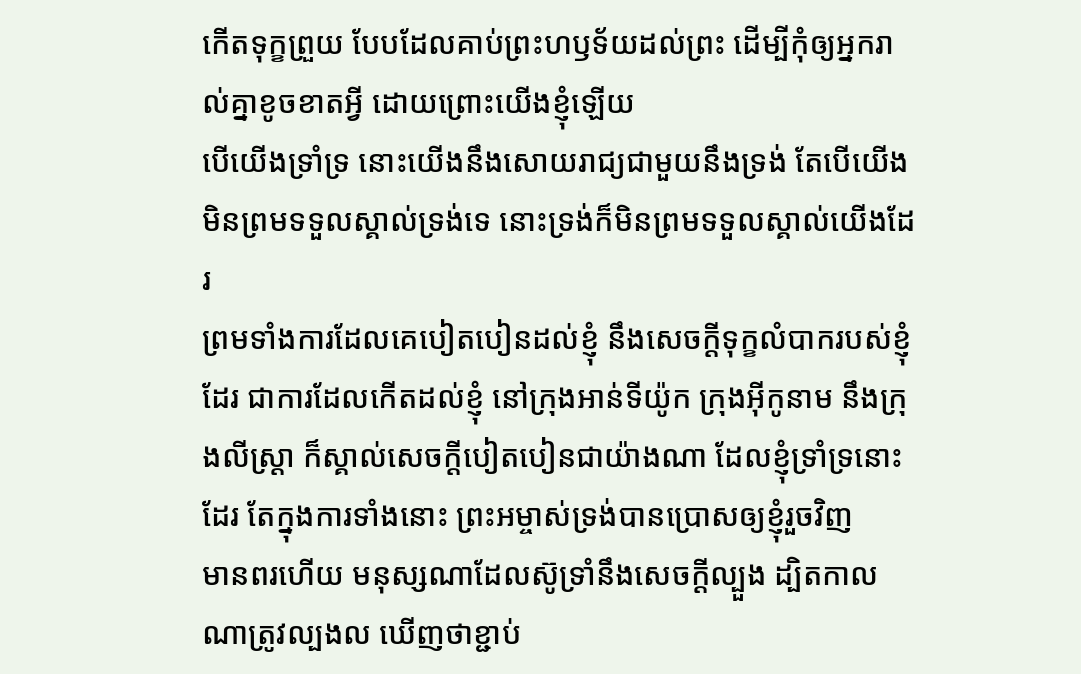កើតទុក្ខព្រួយ បែបដែលគាប់ព្រះហឫទ័យដល់ព្រះ ដើម្បីកុំឲ្យអ្នករាល់គ្នាខូចខាតអ្វី ដោយព្រោះយើងខ្ញុំឡើយ
បើយើងទ្រាំទ្រ នោះយើងនឹងសោយរាជ្យជាមួយនឹងទ្រង់ តែបើយើងមិនព្រមទទួលស្គាល់ទ្រង់ទេ នោះទ្រង់ក៏មិនព្រមទទួលស្គាល់យើងដែរ
ព្រមទាំងការដែលគេបៀតបៀនដល់ខ្ញុំ នឹងសេចក្ដីទុក្ខលំបាករបស់ខ្ញុំដែរ ជាការដែលកើតដល់ខ្ញុំ នៅក្រុងអាន់ទីយ៉ូក ក្រុងអ៊ីកូនាម នឹងក្រុងលីស្ត្រា ក៏ស្គាល់សេចក្ដីបៀតបៀនជាយ៉ាងណា ដែលខ្ញុំទ្រាំទ្រនោះដែរ តែក្នុងការទាំងនោះ ព្រះអម្ចាស់ទ្រង់បានប្រោសឲ្យខ្ញុំរួចវិញ
មានពរហើយ មនុស្សណាដែលស៊ូទ្រាំនឹងសេចក្ដីល្បួង ដ្បិតកាលណាត្រូវល្បងល ឃើញថាខ្ជាប់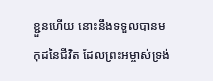ខ្ជួនហើយ នោះនឹងទទួលបានមកុដនៃជីវិត ដែលព្រះអម្ចាស់ទ្រង់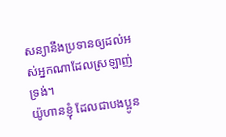សន្យានឹងប្រទានឲ្យដល់អស់អ្នកណាដែលស្រឡាញ់ទ្រង់។
យ៉ូហានខ្ញុំ ដែលជាបងប្អូន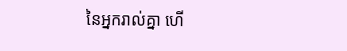នៃអ្នករាល់គ្នា ហើ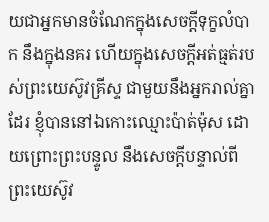យជាអ្នកមានចំណែកក្នុងសេចក្ដីទុក្ខលំបាក នឹងក្នុងនគរ ហើយក្នុងសេចក្ដីអត់ធ្មត់របស់ព្រះយេស៊ូវគ្រីស្ទ ជាមួយនឹងអ្នករាល់គ្នាដែរ ខ្ញុំបាននៅឯកោះឈ្មោះប៉ាត់ម៉ុស ដោយព្រោះព្រះបន្ទូល នឹងសេចក្ដីបន្ទាល់ពីព្រះយេស៊ូវ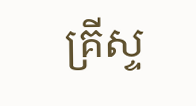គ្រីស្ទ